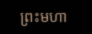ព្រះមហា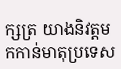ក្សត្រ យាងនិវត្តមកកាន់មាតុប្រទេស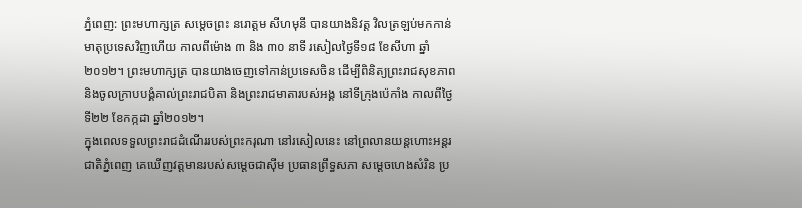ភ្នំពេញ: ព្រះមហាក្សត្រ សម្តេចព្រះ នរោត្តម សីហមុនី បានយាងនិវត្ត វិលត្រឡប់មកកាន់មាតុប្រទេសវិញហើយ កាលពីម៉ោង ៣ និង ៣០ នាទី រសៀលថ្ងៃទី១៨ ខែសីហា ឆ្នាំ២០១២។ ព្រះមហាក្សត្រ បានយាងចេញទៅកាន់ប្រទេសចិន ដើម្បីពិនិត្យព្រះរាជសុខភាព និងចូលក្រាបបង្គំគាល់ព្រះរាជបិតា និងព្រះរាជមាតារបស់អង្គ នៅទីក្រុងប៉េកាំង កាលពីថ្ងៃទី២២ ខែកក្កដា ឆ្នាំ២០១២។
ក្នុងពេលទទួលព្រះរាជដំណើររបស់ព្រះករុណា នៅរសៀលនេះ នៅព្រលានយន្តហោះអន្តរជាតិភ្នំពេញ គេឃើញវត្តមានរបស់សម្តេចជាស៊ីម ប្រធានព្រឹទ្ធសភា សម្តេចហេងសំរិន ប្រ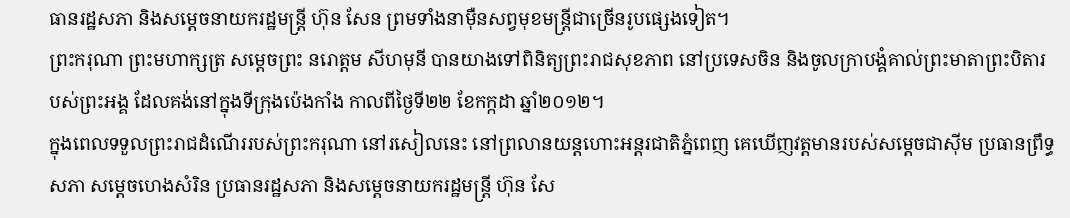ធានរដ្ឋសភា និងសម្តេចនាយករដ្ឋមន្ត្រី ហ៊ុន សែន ព្រមទាំងនាម៉ឺនសព្វមុខមន្ត្រីជាច្រើនរូបផ្សេងទៀត។
ព្រះករុណា ព្រះមហាក្សត្រ សម្តេចព្រះ នរោត្តម សីហមុនី បានយាងទៅពិនិត្យព្រះរាជសុខភាព នៅប្រទេសចិន និងចូលក្រាបង្គំគាល់ព្រះមាតាព្រះបិតារបស់ព្រះអង្គ ដែលគង់នៅក្នុងទីក្រុងប៉េងកាំង កាលពីថ្ងៃទី២២ ខែកក្កដា ឆ្នាំ២០១២។
ក្នុងពេលទទួលព្រះរាជដំណើររបស់ព្រះករុណា នៅរសៀលនេះ នៅព្រលានយន្តហោះអន្តរជាតិភ្នំពេញ គេឃើញវត្តមានរបស់សម្តេចជាស៊ីម ប្រធានព្រឹទ្ធសភា សម្តេចហេងសំរិន ប្រធានរដ្ឋសភា និងសម្តេចនាយករដ្ឋមន្ត្រី ហ៊ុន សែ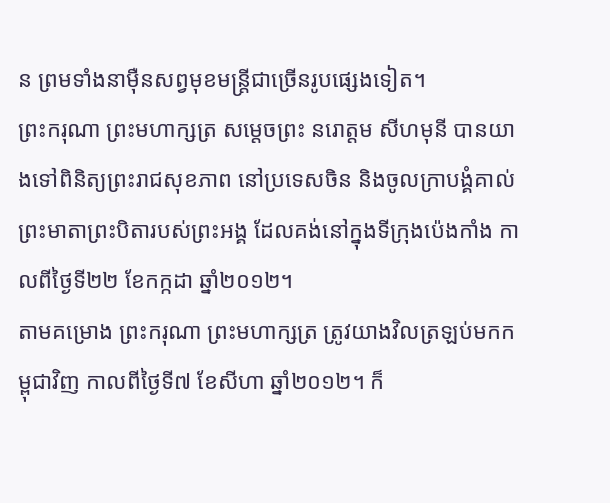ន ព្រមទាំងនាម៉ឺនសព្វមុខមន្ត្រីជាច្រើនរូបផ្សេងទៀត។
ព្រះករុណា ព្រះមហាក្សត្រ សម្តេចព្រះ នរោត្តម សីហមុនី បានយាងទៅពិនិត្យព្រះរាជសុខភាព នៅប្រទេសចិន និងចូលក្រាបង្គំគាល់ព្រះមាតាព្រះបិតារបស់ព្រះអង្គ ដែលគង់នៅក្នុងទីក្រុងប៉េងកាំង កាលពីថ្ងៃទី២២ ខែកក្កដា ឆ្នាំ២០១២។
តាមគម្រោង ព្រះករុណា ព្រះមហាក្សត្រ ត្រូវយាងវិលត្រឡប់មកកម្ពុជាវិញ កាលពីថ្ងៃទី៧ ខែសីហា ឆ្នាំ២០១២។ ក៏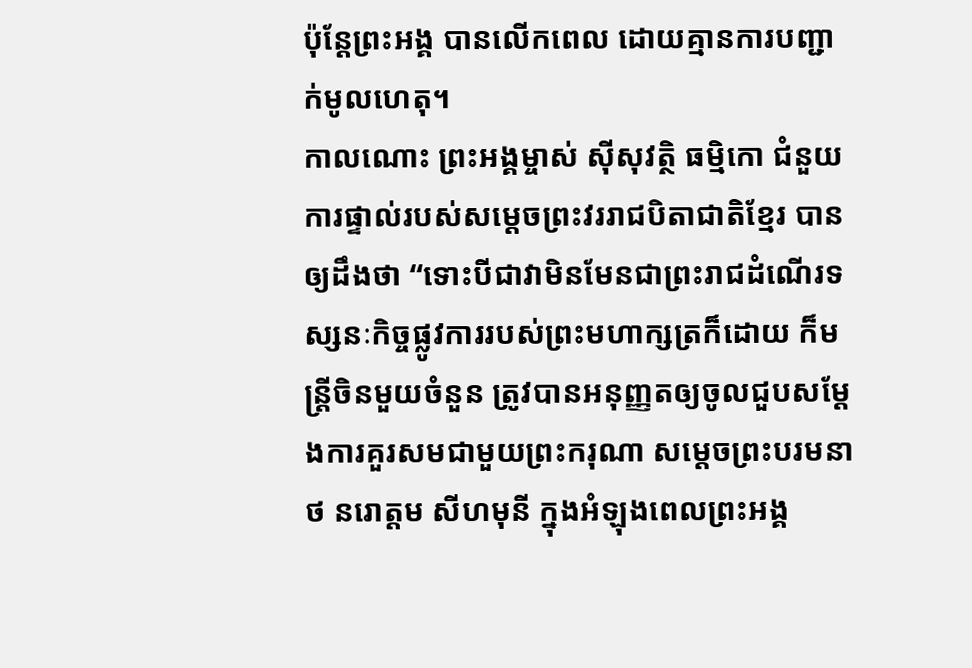ប៉ុន្តែព្រះអង្គ បានលើកពេល ដោយគ្មានការបញ្ជាក់មូលហេតុ។
កាលណោះ ព្រះអង្គម្ចាស់ ស៊ីសុវត្ថិ ធម្មិកោ ជំនួយការផ្ទាល់របស់សម្តេចព្រះវររាជបិតាជាតិខ្មែរ បានឲ្យដឹងថា “ទោះបីជាវាមិនមែនជាព្រះរាជដំណើរទស្សនៈកិច្ចផ្លូវការរបស់ព្រះមហាក្សត្រក៏ដោយ ក៏មន្ត្រីចិនមួយចំនួន ត្រូវបានអនុញ្ញតឲ្យចូលជួបសម្តែងការគួរសមជាមួយព្រះករុណា សម្តេចព្រះបរមនាថ នរោត្តម សីហមុនី ក្នុងអំឡុងពេលព្រះអង្គ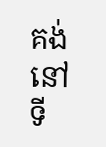គង់នៅទី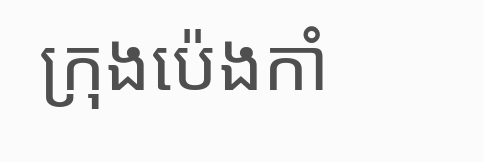ក្រុងប៉េងកាំ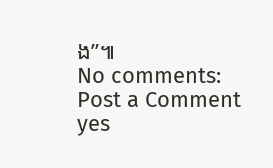ង”៕
No comments:
Post a Comment
yes